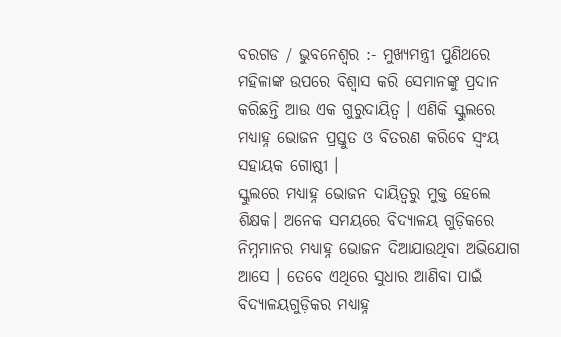ବରଗଡ / ଭୁବନେଶ୍ୱର :- ମୁଖ୍ୟମନ୍ତ୍ରୀ ପୁଣିଥରେ ମହିଳାଙ୍କ ଉପରେ ବିଶ୍ୱାସ କରି ସେମାନଙ୍କୁ ପ୍ରଦାନ କରିଛନ୍ତି ଆଉ ଏକ ଗୁରୁଦାୟିତ୍ୱ । ଏଣିକି ସ୍କୁଲରେ ମଧ୍ୟାହ୍ନ ଭୋଜନ ପ୍ରସ୍ତୁତ ଓ ବିତରଣ କରିବେ ସ୍ଵଂୟ ସହାୟକ ଗୋଷ୍ଠୀ ।
ସ୍କୁଲରେ ମଧ୍ୟାହ୍ନ ଭୋଜନ ଦାୟିତ୍ଵରୁ ମୁକ୍ତ ହେଲେ ଶିକ୍ଷକ। ଅନେକ ସମୟରେ ବିଦ୍ୟାଳୟ ଗୁଡ଼ିକରେ ନିମ୍ନମାନର ମଧ୍ୟାହ୍ନ ଭୋଜନ ଦିଆଯାଉଥିବା ଅଭିଯୋଗ ଆସେ । ତେବେ ଏଥିରେ ସୁଧାର ଆଣିବା ପାଇଁ ବିଦ୍ୟାଳୟଗୁଡ଼ିକର ମଧ୍ୟାହ୍ନ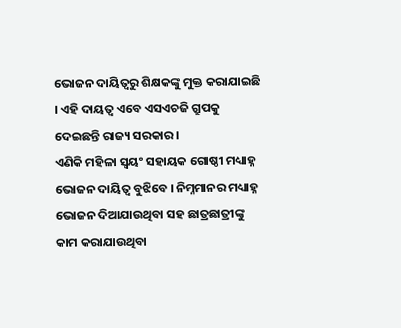ଭୋଜନ ଦାୟିତ୍ୱରୁ ଶିକ୍ଷକଙ୍କୁ ମୁକ୍ତ କରାଯାଇଛି । ଏହି ଦାୟତ୍ୱ ଏବେ ଏସଏଚଜି ଗ୍ରୁପକୁ ଦେଇଛନ୍ତି ରାଜ୍ୟ ସରକାର ।
ଏଣିକି ମହିଳା ସ୍ୱୟଂ ସହାୟକ ଗୋଷ୍ଠୀ ମଧ୍ୟାହ୍ନ ଭୋଜନ ଦାୟିତ୍ୱ ବୁଝିବେ । ନିମ୍ନମାନର ମଧ୍ୟାହ୍ନ ଭୋଜନ ଦିଆଯାଉଥିବା ସହ ଛାତ୍ରଛାତ୍ରୀଙ୍କୁ କାମ କରାଯାଉଥିବା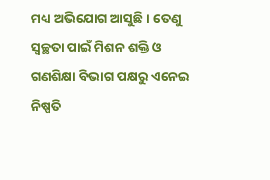ମଧ୍ୟ ଅଭିଯୋଗ ଆସୁଛି । ତେଣୁ ସ୍ୱଚ୍ଛତା ପାଇଁ ମିଶନ ଶକ୍ତି ଓ ଗଣଶିକ୍ଷା ବିଭାଗ ପକ୍ଷରୁ ଏନେଇ ନିଷ୍ପତି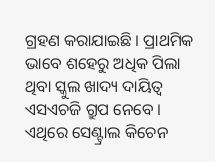ଗ୍ରହଣ କରାଯାଇଛି । ପ୍ରାଥମିକ ଭାବେ ଶହେରୁ ଅଧିକ ପିଲା ଥିବା ସ୍କୁଲ ଖାଦ୍ୟ ଦାୟିତ୍ୱ ଏସଏଚଜି ଗ୍ରୁପ ନେବେ । ଏଥିରେ ସେଣ୍ଟ୍ରାଲ କିଚେନ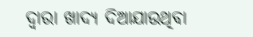ଦ୍ୱାରା ଖାଦ୍ୟ ଦିଆଯାଉଥିବା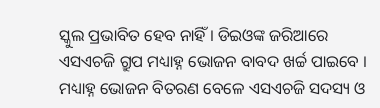ସ୍କୁଲ ପ୍ରଭାବିତ ହେବ ନାହିଁ । ଡିଇଓଙ୍କ ଜରିଆରେ ଏସଏଚଜି ଗ୍ରୁପ ମଧ୍ୟାହ୍ନ ଭୋଜନ ବାବଦ ଖର୍ଚ୍ଚ ପାଇବେ । ମଧ୍ୟାହ୍ନ ଭୋଜନ ବିତରଣ ବେଳେ ଏସଏଚଜି ସଦସ୍ୟ ଓ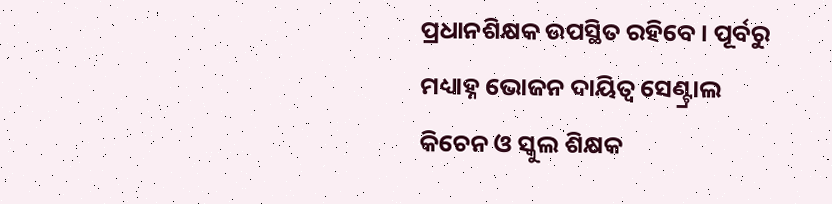ପ୍ରଧାନଶିକ୍ଷକ ଉପସ୍ଥିତ ରହିବେ । ପୂର୍ବରୁ ମଧ୍ୟାହ୍ନ ଭୋଜନ ଦାୟିତ୍ୱ ସେଣ୍ଟ୍ରାଲ କିଚେନ ଓ ସ୍କୁଲ ଶିକ୍ଷକ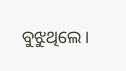ବୁଝୁଥିଲେ ।